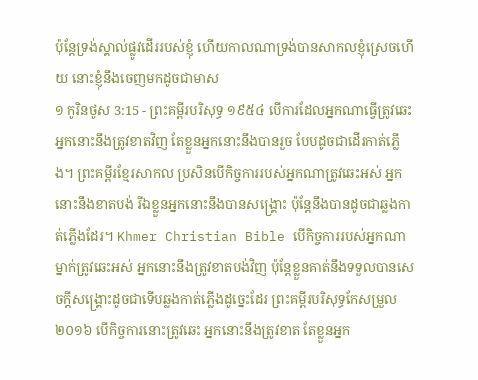ប៉ុន្តែទ្រង់ស្គាល់ផ្លូវដើររបស់ខ្ញុំ ហើយកាលណាទ្រង់បានសាកលខ្ញុំស្រេចហើយ នោះខ្ញុំនឹងចេញមកដូចជាមាស
១ កូរិនថូស 3:15 - ព្រះគម្ពីរបរិសុទ្ធ ១៩៥៤ បើការដែលអ្នកណាធ្វើត្រូវឆេះ អ្នកនោះនឹងត្រូវខាតវិញ តែខ្លួនអ្នកនោះនឹងបានរួច បែបដូចជាដើរកាត់ភ្លើង។ ព្រះគម្ពីរខ្មែរសាកល ប្រសិនបើកិច្ចការរបស់អ្នកណាត្រូវឆេះអស់ អ្នកនោះនឹងខាតបង់ រីឯខ្លួនអ្នកនោះនឹងបានសង្គ្រោះ ប៉ុន្តែនឹងបានដូចជាឆ្លងកាត់ភ្លើងដែរ។ Khmer Christian Bible បើកិច្ចការរបស់អ្នកណាម្នាក់ត្រូវឆេះអស់ អ្នកនោះនឹងត្រូវខាតបង់វិញ ប៉ុន្ដែខ្លួនគាត់នឹងទទួលបានសេចក្ដីសង្គ្រោះដូចជាទើបឆ្លងកាត់ភ្លើងដូច្នេះដែរ ព្រះគម្ពីរបរិសុទ្ធកែសម្រួល ២០១៦ បើកិច្ចការនោះត្រូវឆេះ អ្នកនោះនឹងត្រូវខាត តែខ្លួនអ្នក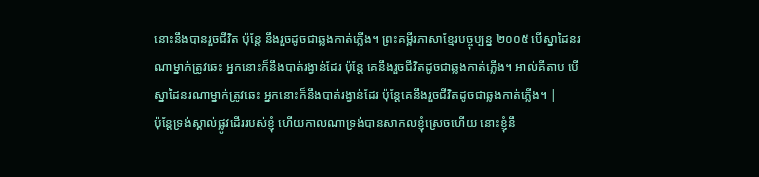នោះនឹងបានរួចជីវិត ប៉ុន្តែ នឹងរួចដូចជាឆ្លងកាត់ភ្លើង។ ព្រះគម្ពីរភាសាខ្មែរបច្ចុប្បន្ន ២០០៥ បើស្នាដៃនរណាម្នាក់ត្រូវឆេះ អ្នកនោះក៏នឹងបាត់រង្វាន់ដែរ ប៉ុន្តែ គេនឹងរួចជីវិតដូចជាឆ្លងកាត់ភ្លើង។ អាល់គីតាប បើស្នាដៃនរណាម្នាក់ត្រូវឆេះ អ្នកនោះក៏នឹងបាត់រង្វាន់ដែរ ប៉ុន្ដែគេនឹងរួចជីវិតដូចជាឆ្លងកាត់ភ្លើង។ |
ប៉ុន្តែទ្រង់ស្គាល់ផ្លូវដើររបស់ខ្ញុំ ហើយកាលណាទ្រង់បានសាកលខ្ញុំស្រេចហើយ នោះខ្ញុំនឹ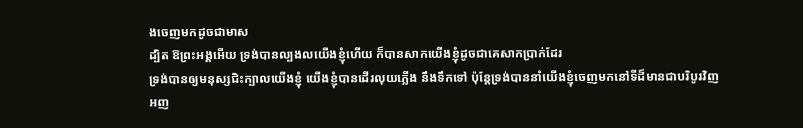ងចេញមកដូចជាមាស
ដ្បិត ឱព្រះអង្គអើយ ទ្រង់បានល្បងលយើងខ្ញុំហើយ ក៏បានសាកយើងខ្ញុំដូចជាគេសាកប្រាក់ដែរ
ទ្រង់បានឲ្យមនុស្សជិះក្បាលយើងខ្ញុំ យើងខ្ញុំបានដើរលុយភ្លើង នឹងទឹកទៅ ប៉ុន្តែទ្រង់បាននាំយើងខ្ញុំចេញមកនៅទីដ៏មានជាបរិបូរវិញ
អញ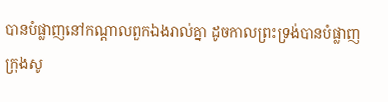បានបំផ្លាញនៅកណ្តាលពួកឯងរាល់គ្នា ដូចកាលព្រះទ្រង់បានបំផ្លាញក្រុងសូ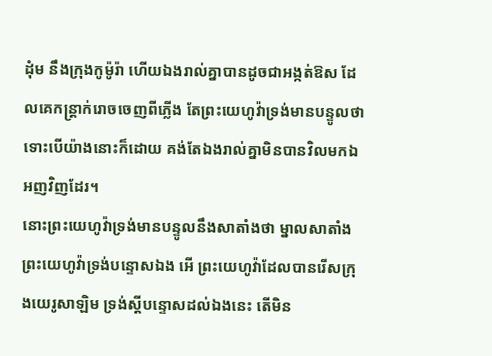ដុំម នឹងក្រុងកូម៉ូរ៉ា ហើយឯងរាល់គ្នាបានដូចជាអង្កត់ឱស ដែលគេកន្ត្រាក់រោចចេញពីភ្លើង តែព្រះយេហូវ៉ាទ្រង់មានបន្ទូលថា ទោះបើយ៉ាងនោះក៏ដោយ គង់តែឯងរាល់គ្នាមិនបានវិលមកឯអញវិញដែរ។
នោះព្រះយេហូវ៉ាទ្រង់មានបន្ទូលនឹងសាតាំងថា ម្នាលសាតាំង ព្រះយេហូវ៉ាទ្រង់បន្ទោសឯង អើ ព្រះយេហូវ៉ាដែលបានរើសក្រុងយេរូសាឡិម ទ្រង់ស្តីបន្ទោសដល់ឯងនេះ តើមិន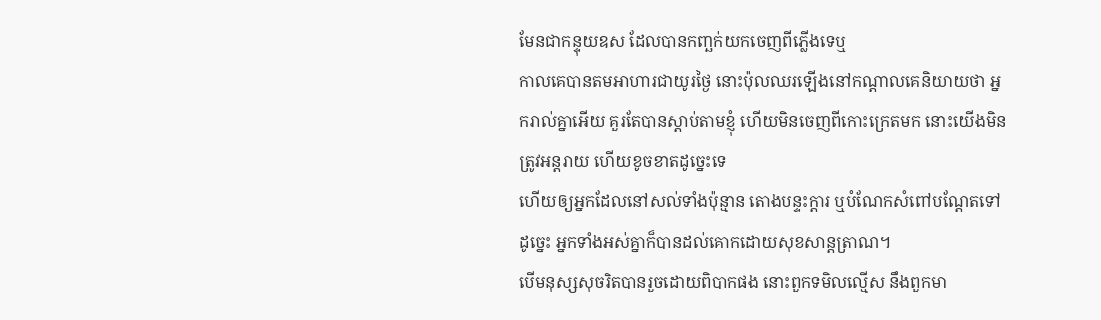មែនជាកន្ទុយឧស ដែលបានកញ្ឆក់យកចេញពីភ្លើងទេឬ
កាលគេបានតមអាហារជាយូរថ្ងៃ នោះប៉ុលឈរឡើងនៅកណ្តាលគេនិយាយថា អ្នករាល់គ្នាអើយ គួរតែបានស្តាប់តាមខ្ញុំ ហើយមិនចេញពីកោះក្រេតមក នោះយើងមិនត្រូវអន្តរាយ ហើយខូចខាតដូច្នេះទេ
ហើយឲ្យអ្នកដែលនៅសល់ទាំងប៉ុន្មាន តោងបន្ទះក្តារ ឬបំណែកសំពៅបណ្តែតទៅ ដូច្នេះ អ្នកទាំងអស់គ្នាក៏បានដល់គោកដោយសុខសាន្តត្រាណ។
បើមនុស្សសុចរិតបានរួចដោយពិបាកផង នោះពួកទមិលល្មើស នឹងពួកមា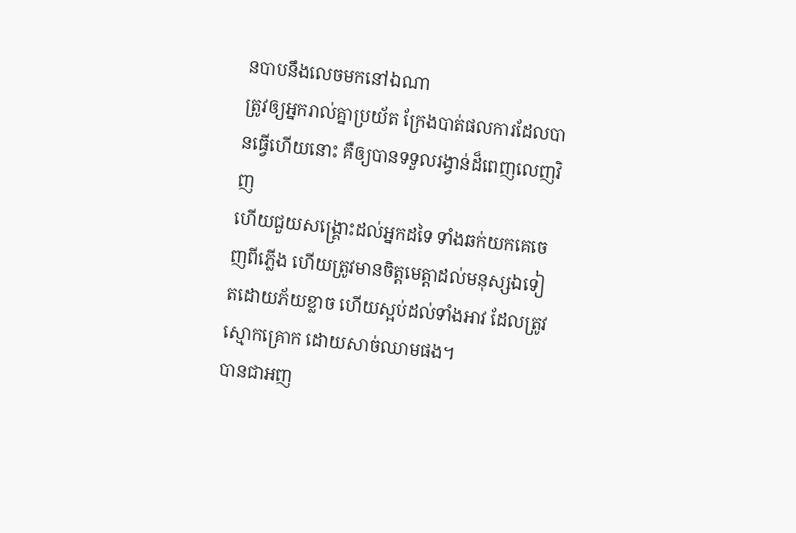នបាបនឹងលេចមកនៅឯណា
ត្រូវឲ្យអ្នករាល់គ្នាប្រយ័ត ក្រែងបាត់ផលការដែលបានធ្វើហើយនោះ គឺឲ្យបានទទួលរង្វាន់ដ៏ពេញលេញវិញ
ហើយជួយសង្គ្រោះដល់អ្នកដទៃ ទាំងឆក់យកគេចេញពីភ្លើង ហើយត្រូវមានចិត្តមេត្តាដល់មនុស្សឯទៀតដោយភ័យខ្លាច ហើយស្អប់ដល់ទាំងអាវ ដែលត្រូវស្មោកគ្រោក ដោយសាច់ឈាមផង។
បានជាអញ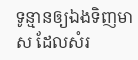ទូន្មានឲ្យឯងទិញមាស ដែលសំរ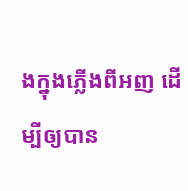ងក្នុងភ្លើងពីអញ ដើម្បីឲ្យបាន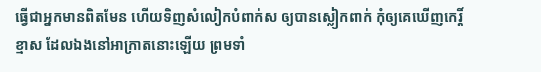ធ្វើជាអ្នកមានពិតមែន ហើយទិញសំលៀកបំពាក់ស ឲ្យបានស្លៀកពាក់ កុំឲ្យគេឃើញកេរ្តិ៍ខ្មាស ដែលឯងនៅអាក្រាតនោះឡើយ ព្រមទាំ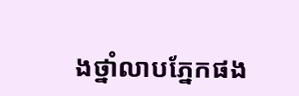ងថ្នាំលាបភ្នែកផង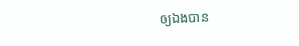ឲ្យឯងបាន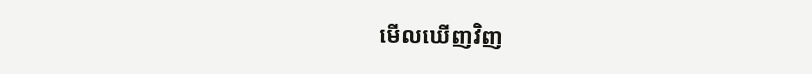មើលឃើញវិញ